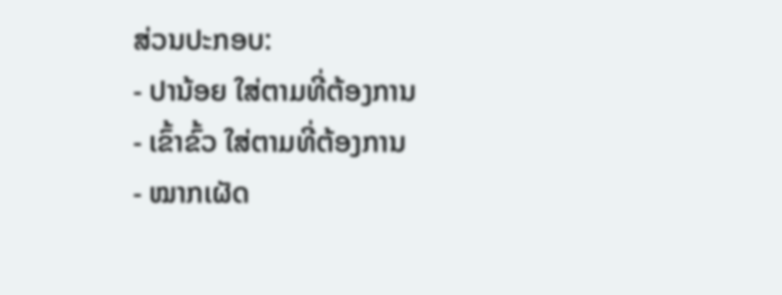ສ່ວນປະກອບ:
- ປານ້ອຍ ໃສ່ຕາມທີ່ຕ້ອງການ
- ເຂົ້າຂົ້ວ ໃສ່ຕາມທີ່ຕ້ອງການ
- ໝາກເຜັດ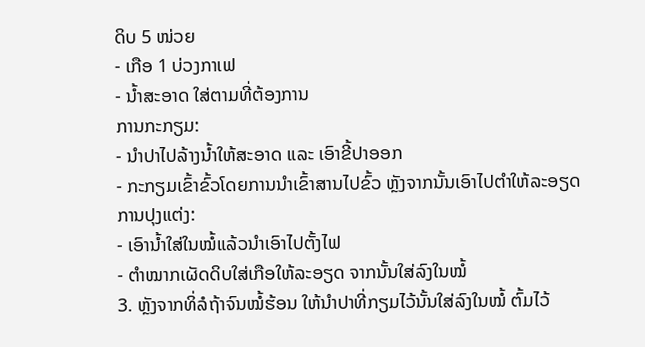ດິບ 5 ໜ່ວຍ
- ເກືອ 1 ບ່ວງກາເຟ
- ນໍ້າສະອາດ ໃສ່ຕາມທີ່ຕ້ອງການ
ການກະກຽມ:
- ນຳປາໄປລ້າງນໍ້າໃຫ້ສະອາດ ແລະ ເອົາຂີ້ປາອອກ
- ກະກຽມເຂົ້າຂົ້ວໂດຍການນໍາເຂົ້າສານໄປຂົ້ວ ຫຼັງຈາກນັ້ນເອົາໄປຕໍາໃຫ້ລະອຽດ
ການປຸງແຕ່ງ:
- ເອົານໍ້າໃສ່ໃນໝໍ້ແລ້ວນໍາເອົາໄປຕັ້ງໄຟ
- ຕຳໝາກເຜັດດິບໃສ່ເກືອໃຫ້ລະອຽດ ຈາກນັ້ນໃສ່ລົງໃນໝໍ້
3. ຫຼັງຈາກທິ່ລໍຖ້າຈົນໝໍ້ຮ້ອນ ໃຫ້ນໍາປາທີ່ກຽມໄວ້ນັ້ນໃສ່ລົງໃນໝໍ້ ຕົ້ມໄວ້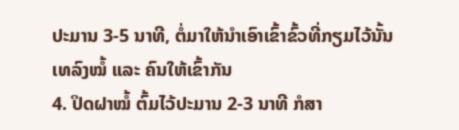ປະມານ 3-5 ນາທີ, ຕໍ່ມາໃຫ້ນໍາເອົາເຂົ້າຂົ້ວທີ່ກຽມໄວ້ນັ້ນເທລົງໝໍ້ ແລະ ຄົນໃຫ້ເຂົ້າກັນ
4. ປິດຝາໝໍ້ ຕົ້ມໄວ້ປະມານ 2-3 ນາທີ ກໍສາ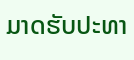ມາດຮັບປະທາ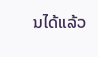ນໄດ້ແລ້ວ